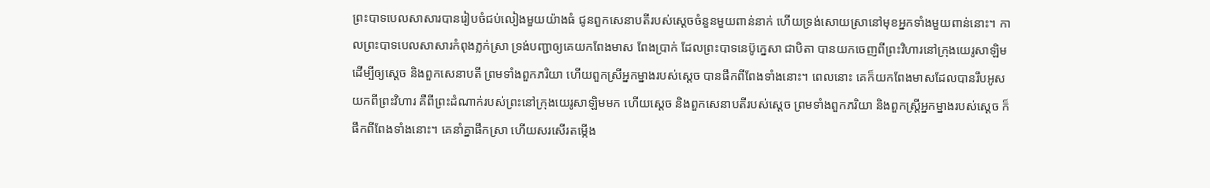ព្រះបាទបេលសាសារបានរៀបចំជប់លៀងមួយយ៉ាងធំ ជូនពួកសេនាបតីរបស់ស្ដេចចំនួនមួយពាន់នាក់ ហើយទ្រង់សោយស្រានៅមុខអ្នកទាំងមួយពាន់នោះ។ កាលព្រះបាទបេលសាសារកំពុងភ្លក់ស្រា ទ្រង់បញ្ជាឲ្យគេយកពែងមាស ពែងប្រាក់ ដែលព្រះបាទនេប៊ូក្នេសា ជាបិតា បានយកចេញពីព្រះវិហារនៅក្រុងយេរូសាឡិម ដើម្បីឲ្យស្តេច និងពួកសេនាបតី ព្រមទាំងពួកភរិយា ហើយពួកស្រីអ្នកម្នាងរបស់ស្ដេច បានផឹកពីពែងទាំងនោះ។ ពេលនោះ គេក៏យកពែងមាសដែលបានរឹបអូសយកពីព្រះវិហារ គឺពីព្រះដំណាក់របស់ព្រះនៅក្រុងយេរូសាឡិមមក ហើយស្តេច និងពួកសេនាបតីរបស់ស្ដេច ព្រមទាំងពួកភរិយា និងពួកស្ត្រីអ្នកម្នាងរបស់ស្ដេច ក៏ផឹកពីពែងទាំងនោះ។ គេនាំគ្នាផឹកស្រា ហើយសរសើរតម្កើង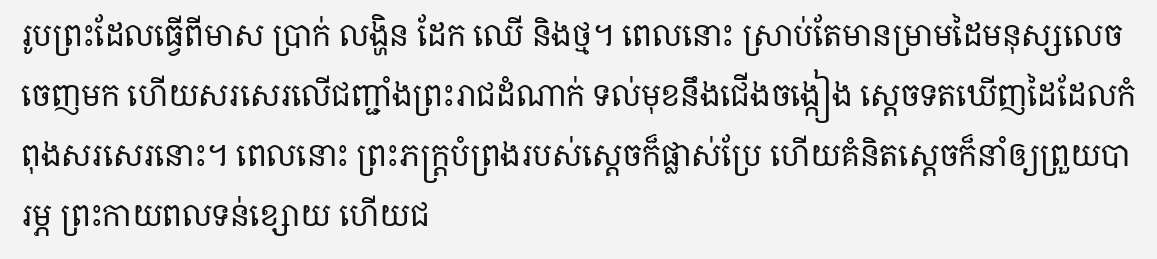រូបព្រះដែលធ្វើពីមាស ប្រាក់ លង្ហិន ដែក ឈើ និងថ្ម។ ពេលនោះ ស្រាប់តែមានម្រាមដៃមនុស្សលេចចេញមក ហើយសរសេរលើជញ្ជាំងព្រះរាជដំណាក់ ទល់មុខនឹងជើងចង្កៀង ស្ដេចទតឃើញដៃដែលកំពុងសរសេរនោះ។ ពេលនោះ ព្រះភក្ត្របំព្រងរបស់ស្តេចក៏ផ្លាស់ប្រែ ហើយគំនិតស្ដេចក៏នាំឲ្យព្រួយបារម្ភ ព្រះកាយពលទន់ខ្សោយ ហើយជ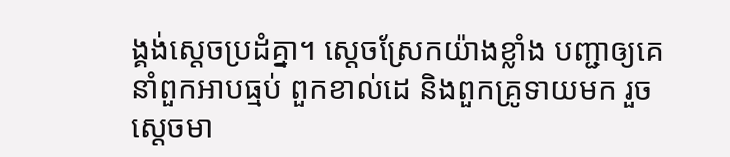ង្គង់ស្ដេចប្រដំគ្នា។ ស្ដេចស្រែកយ៉ាងខ្លាំង បញ្ជាឲ្យគេនាំពួកអាបធ្មប់ ពួកខាល់ដេ និងពួកគ្រូទាយមក រួចស្ដេចមា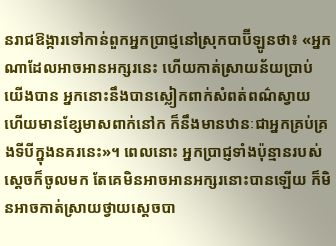នរាជឱង្ការទៅកាន់ពួកអ្នកប្រាជ្ញនៅស្រុកបាប៊ីឡូនថា៖ «អ្នកណាដែលអាចអានអក្សរនេះ ហើយកាត់ស្រាយន័យប្រាប់យើងបាន អ្នកនោះនឹងបានស្លៀកពាក់សំពត់ពណ៌ស្វាយ ហើយមានខ្សែមាសពាក់នៅក ក៏នឹងមានឋានៈជាអ្នកគ្រប់គ្រងទីបីក្នុងនគរនេះ»។ ពេលនោះ អ្នកប្រាជ្ញទាំងប៉ុន្មានរបស់ស្តេចក៏ចូលមក តែគេមិនអាចអានអក្សរនោះបានឡើយ ក៏មិនអាចកាត់ស្រាយថ្វាយស្តេចបា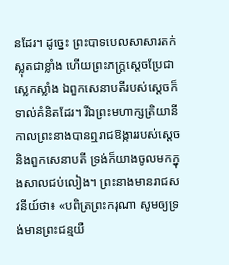នដែរ។ ដូច្នេះ ព្រះបាទបេលសាសារតក់ស្លុតជាខ្លាំង ហើយព្រះភក្ត្រស្ដេចប្រែជាស្លេកស្លាំង ឯពួកសេនាបតីរបស់ស្ដេចក៏ទាល់គំនិតដែរ។ រីឯព្រះមហាក្សត្រិយានី កាលព្រះនាងបានឮរាជឱង្ការរបស់ស្តេច និងពួកសេនាបតី ទ្រង់ក៏យាងចូលមកក្នុងសាលជប់លៀង។ ព្រះនាងមានរាជសវនីយ៍ថា៖ «បពិត្រព្រះករុណា សូមឲ្យទ្រង់មានព្រះជន្មយឺ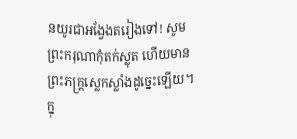នយូរជាអង្វែងតរៀងទៅ! សូមព្រះករុណាកុំតក់ស្លុត ហើយមានព្រះភក្ត្រស្លេកស្លាំងដូច្នេះឡើយ។ ក្នុ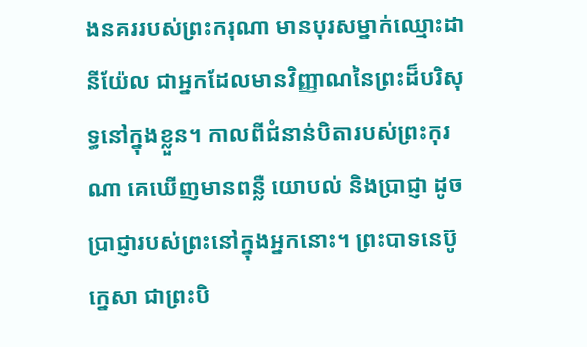ងនគររបស់ព្រះករុណា មានបុរសម្នាក់ឈ្មោះដានីយ៉ែល ជាអ្នកដែលមានវិញ្ញាណនៃព្រះដ៏បរិសុទ្ធនៅក្នុងខ្លួន។ កាលពីជំនាន់បិតារបស់ព្រះកុរណា គេឃើញមានពន្លឺ យោបល់ និងប្រាជ្ញា ដូចប្រាជ្ញារបស់ព្រះនៅក្នុងអ្នកនោះ។ ព្រះបាទនេប៊ូក្នេសា ជាព្រះបិ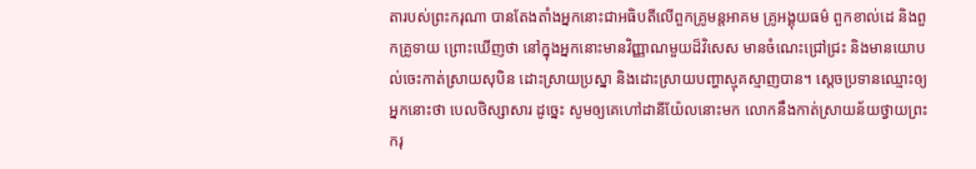តារបស់ព្រះករុណា បានតែងតាំងអ្នកនោះជាអធិបតីលើពួកគ្រូមន្តអាគម គ្រូអង្គុយធម៌ ពួកខាល់ដេ និងពួកគ្រូទាយ ព្រោះឃើញថា នៅក្នុងអ្នកនោះមានវិញ្ញាណមួយដ៏វិសេស មានចំណេះជ្រៅជ្រះ និងមានយោបល់ចេះកាត់ស្រាយសុបិន ដោះស្រាយប្រស្នា និងដោះស្រាយបញ្ហាស្មុគស្មាញបាន។ ស្ដេចប្រទានឈ្មោះឲ្យអ្នកនោះថា បេលថិស្សាសារ ដូច្នេះ សូមឲ្យគេហៅដានីយ៉ែលនោះមក លោកនឹងកាត់ស្រាយន័យថ្វាយព្រះករុ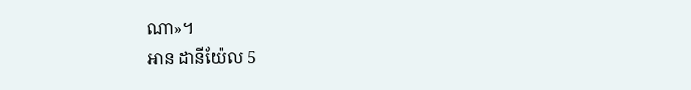ណា»។
អាន ដានីយ៉ែល 5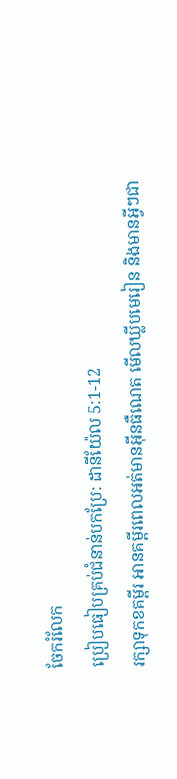ចែករំលែក
ប្រៀបធៀបគ្រប់ជំនាន់បកប្រែ: ដានីយ៉ែល 5:1-12
រក្សាទុកខគម្ពីរ អានគម្ពីរពេលអត់មានអ៊ីនធឺណេត មើលឃ្លីបមេរៀន និងមានអ្វីៗជា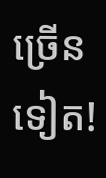ច្រើនទៀត!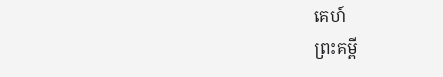គេហ៍
ព្រះគម្ពី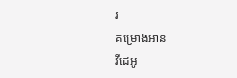រ
គម្រោងអាន
វីដេអូ